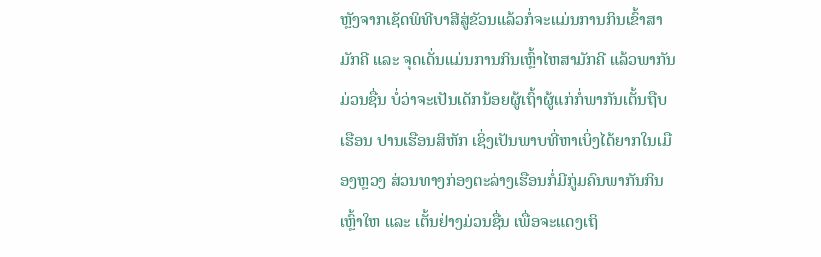ຫຼັງຈາກເຊັດພິທີບາສີສູ່ຂັວນແລ້ວກໍ່ຈະແມ່ນການກິນເຂົ້າສາມັກຄີ ແລະ ຈຸດເດັ່ນແມ່ນການກິນເຫຼົ້າໄຫສາມັກຄີ ແລ້ວພາກັນມ່ວນຊື່ນ ບໍ່ວ່າຈະເປັນເດັກນ້ອຍຜູ້ເຖົ້າຜູ້ແກ່ກໍ່ພາກັນເຕັ້ນຖືບເຮືອນ ປານເຮືອນສິຫັກ ເຊິ່ງເປັນພາບທີ່ຫາເບິ່ງໄດ້ຍາກໃນເມືອງຫຼວງ ສ່ວນທາງກ່ອງຕະລ່າງເຮືອນກໍ່ມີກູ່ມຄົນພາກັນກິນເຫຼົ້າໃຫ ແລະ ເຕັ້ນຢ່າງມ່ວນຊື່ນ ເພື່ອຈະແດງເຖິ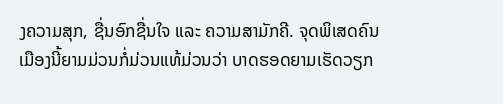ງຄວາມສຸກ, ຊື່ນອົກຊື່ນໃຈ ແລະ ຄວາມສາມັກຄີ. ຈຸດພິເສດຄົນເມືອງນີ້ຍາມມ່ວນກໍ່ມ່ວນແທ້ມ່ວນວ່າ ບາດຮອດຍາມເຮັດວຽກ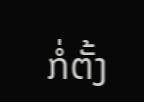ກໍ່ຕັ້ງ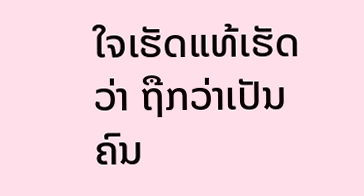ໃຈເຮັດແທ້ເຮັດວ່າ ຖືກວ່າເປັນຄົນ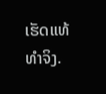ເຮັດແທ້ທຳຈິງ.